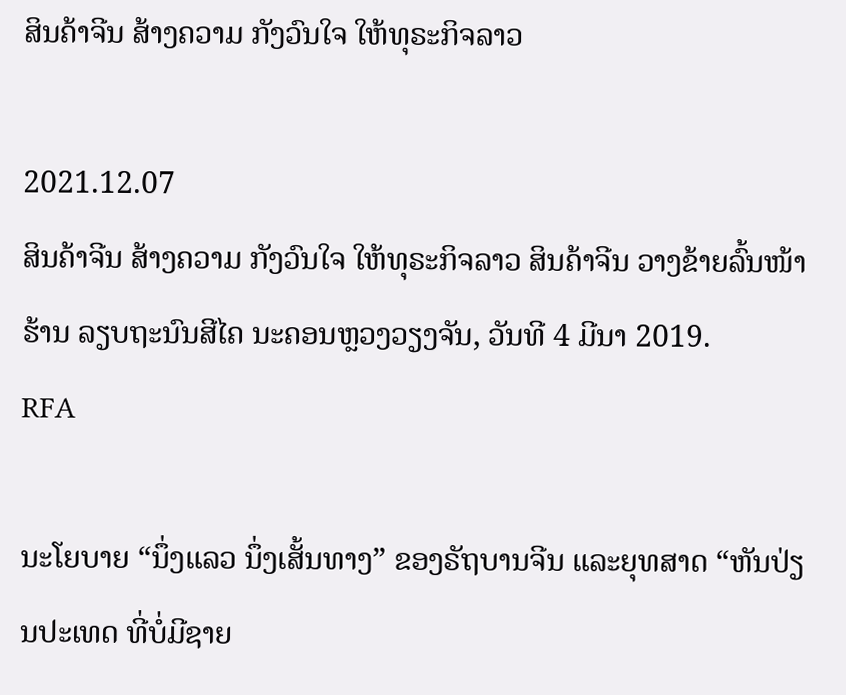ສິນຄ້າຈີນ ສ້າງຄວາມ ກັງວົນໃຈ ໃຫ້ທຸຣະກິຈລາວ

2021.12.07
ສິນຄ້າຈີນ ສ້າງຄວາມ ກັງວົນໃຈ ໃຫ້ທຸຣະກິຈລາວ ສິນຄ້າຈີນ ວາງຂ້າຍລົ້ນໜ້າຮ້ານ ລຽບຖະນົນສີໄຄ ນະຄອນຫຼວງວຽງຈັນ, ວັນທີ 4 ມີນາ 2019.
RFA

ນະໂຍບາຍ “ນຶ່ງແລວ ນຶ່ງເສັ້ນທາງ” ຂອງຣັຖບານຈີນ ແລະຍຸທສາດ “ຫັນປ່ຽນປະເທດ ທີ່ບໍ່ມີຊາຍ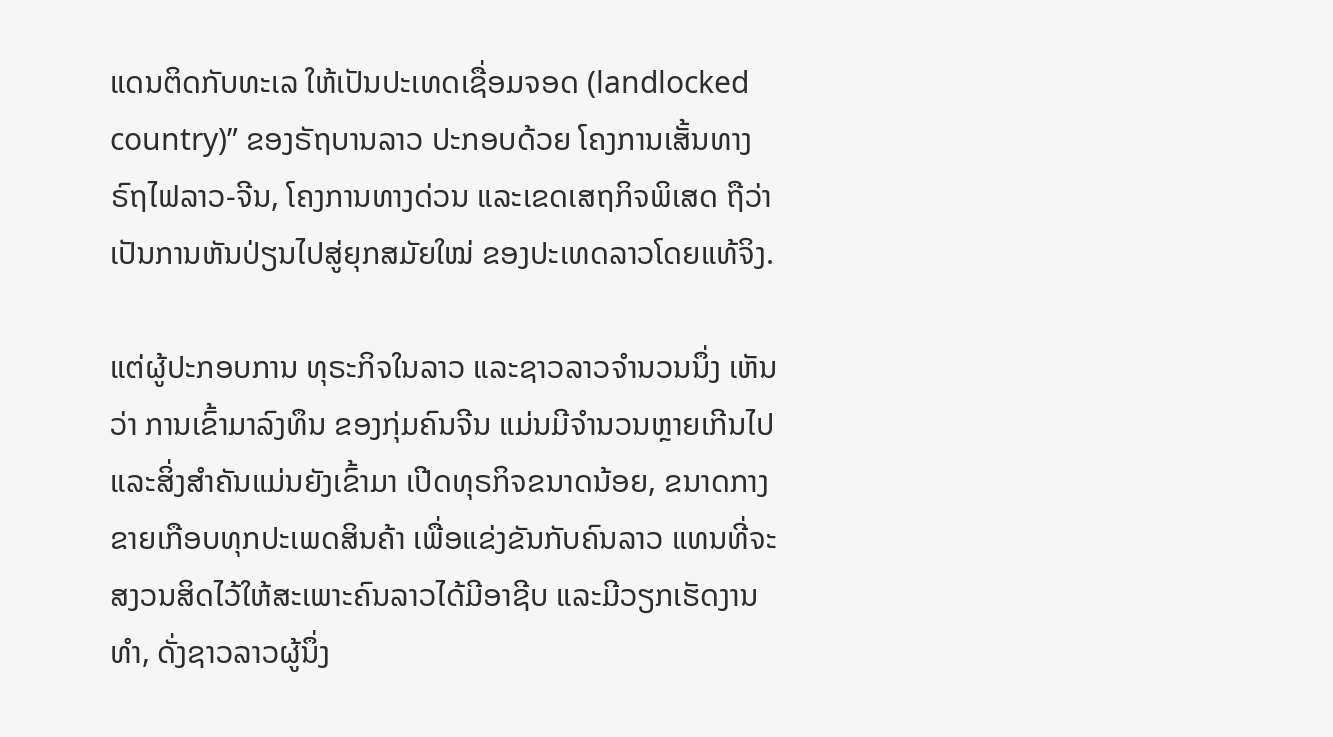ແດນຕິດກັບທະເລ ໃຫ້ເປັນປະເທດເຊື່ອມຈອດ (landlocked country)” ຂອງຣັຖບານລາວ ປະກອບດ້ວຍ ໂຄງການເສັ້ນທາງຣົຖໄຟລາວ-ຈີນ, ໂຄງການທາງດ່ວນ ແລະເຂດເສຖກິຈພິເສດ ຖືວ່າເປັນການຫັນປ່ຽນໄປສູ່ຍຸກສມັຍໃໝ່ ຂອງປະເທດລາວໂດຍແທ້ຈິງ.

ແຕ່ຜູ້ປະກອບການ ທຸຣະກິຈໃນລາວ ແລະຊາວລາວຈໍານວນນຶ່ງ ເຫັນວ່າ ການເຂົ້າມາລົງທຶນ ຂອງກຸ່ມຄົນຈີນ ແມ່ນມີຈໍານວນຫຼາຍເກີນໄປ ແລະສິ່ງສໍາຄັນແມ່ນຍັງເຂົ້າມາ ເປີດທຸຣກິຈຂນາດນ້ອຍ, ຂນາດກາງ ຂາຍເກືອບທຸກປະເພດສິນຄ້າ ເພື່ອແຂ່ງຂັນກັບຄົນລາວ ແທນທີ່ຈະສງວນສິດໄວ້ໃຫ້ສະເພາະຄົນລາວໄດ້ມີອາຊີບ ແລະມີວຽກເຮັດງານທໍາ, ດັ່ງຊາວລາວຜູ້ນຶ່ງ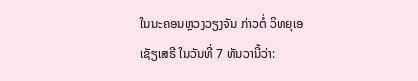ໃນນະຄອນຫຼວງວຽງຈັນ ກ່າວຕໍ່ ວິທຍຸເອເຊັຽເສຣີ ໃນວັນທີ່ 7 ທັນວານີ້ວ່າ: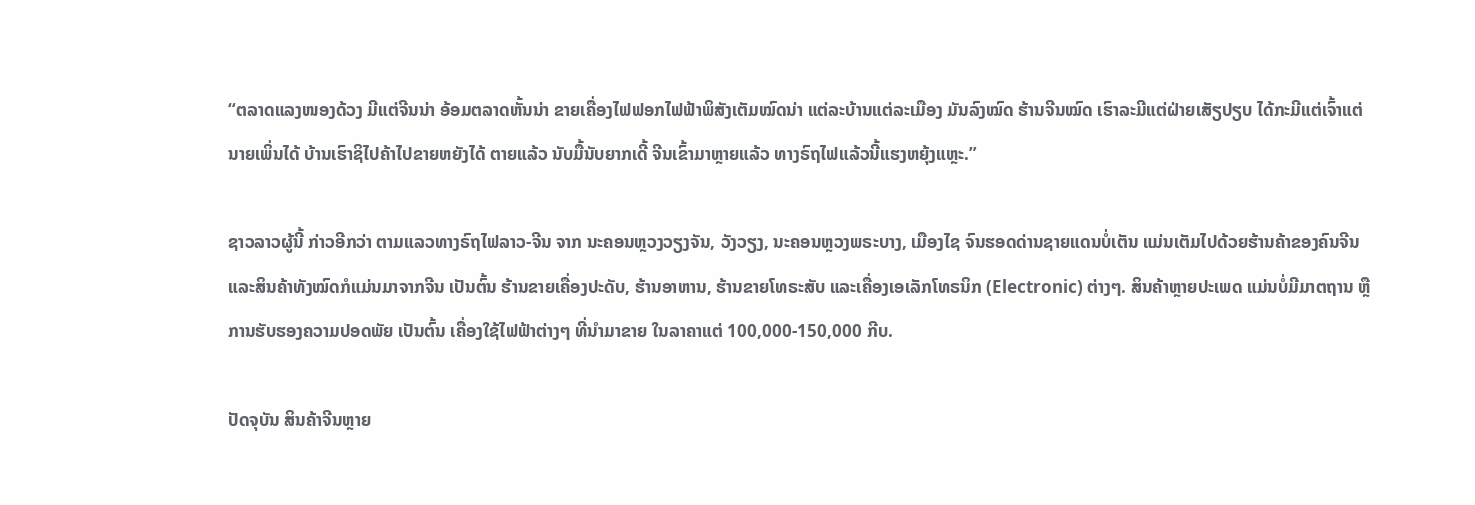“ຕລາດແລງໜອງດ້ວງ ມີແຕ່ຈີນນ່າ ອ້ອມຕລາດຫັ້ນນ່າ ຂາຍເຄື່ອງໄຟຟອກໄຟຟ້າພິສັງເຕັມໝົດນ່າ ແຕ່ລະບ້ານແຕ່ລະເມືອງ ມັນລົງໝົດ ຮ້ານຈີນໝົດ ເຮົາລະມີແຕ່ຝ່າຍເສັຽປຽບ ໄດ້ກະມີແຕ່ເຈົ້າແຕ່ນາຍເພິ່ນໄດ້ ບ້ານເຮົາຊິໄປຄ້າໄປຂາຍຫຍັງໄດ້ ຕາຍແລ້ວ ນັບມື້ນັບຍາກເດີ້ ຈີນເຂົ້າມາຫຼາຍແລ້ວ ທາງຣົຖໄຟແລ້ວນີ້ແຮງຫຍຸ້ງແຫຼະ.”

ຊາວລາວຜູ້ນີ້ ກ່າວອີກວ່າ ຕາມແລວທາງຣົຖໄຟລາວ-ຈີນ ຈາກ ນະຄອນຫຼວງວຽງຈັນ, ວັງວຽງ, ນະຄອນຫຼວງພຣະບາງ, ເມືອງໄຊ ຈົນຮອດດ່ານຊາຍແດນບໍ່ເຕັນ ແມ່ນເຕັມໄປດ້ວຍຮ້ານຄ້າຂອງຄົນຈີນ ແລະສິນຄ້າທັງໝົດກໍແມ່ນມາຈາກຈີນ ເປັນຕົ້ນ ຮ້ານຂາຍເຄື່ອງປະດັບ, ຮ້ານອາຫານ, ຮ້ານຂາຍໂທຣະສັບ ແລະເຄື່ອງເອເລັກໂທຣນິກ (Electronic) ຕ່າງໆ. ສິນຄ້າຫຼາຍປະເພດ ແມ່ນບໍ່ມີມາຕຖານ ຫຼືການຮັບຮອງຄວາມປອດພັຍ ເປັນຕົ້ນ ເຄື່ອງໃຊ້ໄຟຟ້າຕ່າງໆ ທີ່ນໍາມາຂາຍ ໃນລາຄາແຕ່ 100,000-150,000 ກີບ.

ປັດຈຸບັນ ສິນຄ້າຈີນຫຼາຍ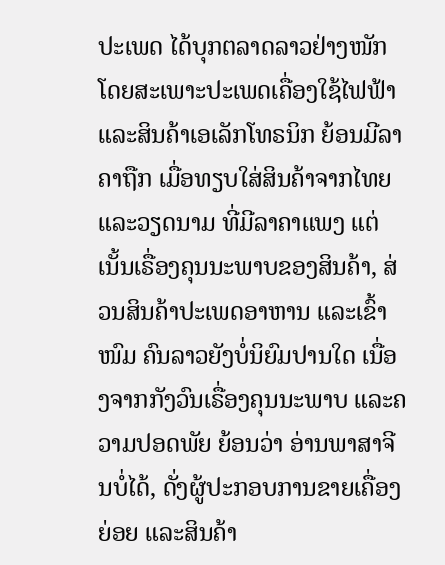ປະເພດ ໄດ້ບຸກຕລາດລາວຢ່າງໜັກ ໂດຍສະເພາະປະເພດເຄື່ອງໃຊ້ໄຟຟ້າ ແລະສິນຄ້າເອເລັກໂທຣນິກ ຍ້ອນມີລາຄາຖືກ ເມື່ອທຽບໃສ່ສິນຄ້າຈາກໄທຍ ແລະວຽດນາມ ທີ່ມີລາຄາແພງ ແຕ່ເນັ້ນເຣື່ອງຄຸນນະພາບຂອງສິນຄ້າ, ສ່ວນສິນຄ້າປະເພດອາຫານ ແລະເຂົ້າໜົມ ຄົນລາວຍັງບໍ່ນິຍົມປານໃດ ເນື່ອງຈາກກັງວົນເຣື່ອງຄຸນນະພາບ ແລະຄວາມປອດພັຍ ຍ້ອນວ່າ ອ່ານພາສາຈີນບໍ່ໄດ້, ດັ່ງຜູ້ປະກອບການຂາຍເຄື່ອງຍ່ອຍ ແລະສິນຄ້າ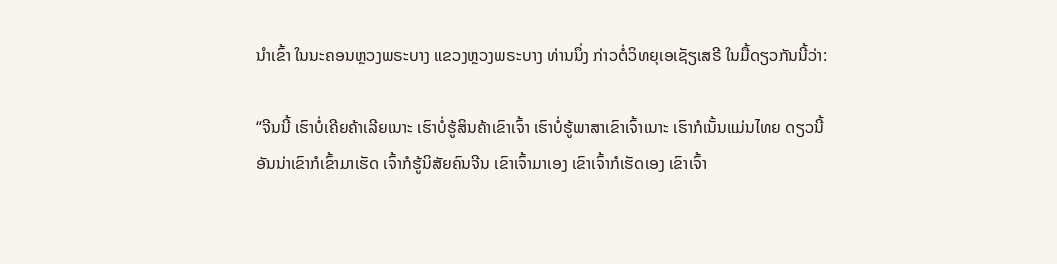ນໍາເຂົ້າ ໃນນະຄອນຫຼວງພຣະບາງ ແຂວງຫຼວງພຣະບາງ ທ່ານນຶ່ງ ກ່າວຕໍ່ວິທຍຸເອເຊັຽເສຣີ ໃນມື້ດຽວກັນນີ້ວ່າ:

“ຈີນນີ້ ເຮົາບໍ່ເຄີຍຄ້າເລີຍເນາະ ເຮົາບໍ່ຮູ້ສິນຄ້າເຂົາເຈົ້າ ເຮົາບໍ່ຮູ້ພາສາເຂົາເຈົ້າເນາະ ເຮົາກໍເນັ້ນແມ່ນໄທຍ ດຽວນີ້ອັນນ່າເຂົາກໍເຂົ້າມາເຮັດ ເຈົ້າກໍຮູ້ນິສັຍຄົນຈີນ ເຂົາເຈົ້າມາເອງ ເຂົາເຈົ້າກໍເຮັດເອງ ເຂົາເຈົ້າ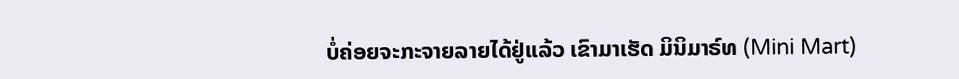ບໍ່ຄ່ອຍຈະກະຈາຍລາຍໄດ້ຢູ່ແລ້ວ ເຂົາມາເຮັດ ມິນິມາຣ໌ທ (Mini Mart)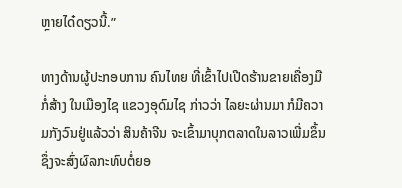ຫຼາຍໄດ໋ດຽວນີ້.”

ທາງດ້ານຜູ້ປະກອບການ ຄົນໄທຍ ທີ່ເຂົ້າໄປເປີດຮ້ານຂາຍເຄື່ອງມືກໍ່ສ້າງ ໃນເມືອງໄຊ ແຂວງອຸດົມໄຊ ກ່າວວ່າ ໄລຍະຜ່ານມາ ກໍມີຄວາມກັງວົນຢູ່ແລ້ວວ່າ ສິນຄ້າຈີນ ຈະເຂົ້າມາບຸກຕລາດໃນລາວເພີ່ມຂຶ້ນ ຊຶ່ງຈະສົ່ງຜົລກະທົບຕໍ່ຍອ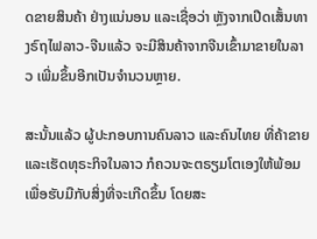ດຂາຍສິນຄ້າ ຢ່າງແນ່ນອນ ແລະເຊື່ອວ່າ ຫຼັງຈາກເປີດເສັ້ນທາງຣົຖໄຟລາວ-ຈີນແລ້ວ ຈະມີສິນຄ້າຈາກຈີນເຂົ້າມາຂາຍໃນລາວ ເພີ່ມຂຶ້ນອີກເປັນຈໍານວນຫຼາຍ.

ສະນັ້ນແລ້ວ ຜູ້ປະກອບການຄົນລາວ ແລະຄົນໄທຍ ທີ່ຄ້າຂາຍ ແລະເຮັດທຸຣະກິຈໃນລາວ ກໍຄວນຈະຕຣຽມໂຕເອງໃຫ້ພ້ອມ ເພື່ອຮັບມືກັບສິ່ງທີ່ຈະເກີດຂຶ້ນ ໂດຍສະ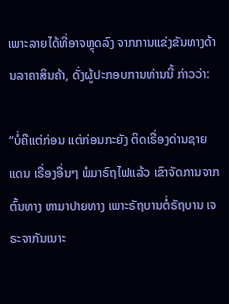ເພາະລາຍໄດ້ທີ່ອາຈຫຼຸດລົງ ຈາກການແຂ່ງຂັນທາງດ້ານລາຄາສິນຄ້າ, ດັ່ງຜູ້ປະກອບການທ່ານນີ້ ກ່າວວ່າ:

“ບໍ່ຄືແຕ່ກ່ອນ ແຕ່ກ່ອນກະຍັງ ຕິດເຣື່ອງດ່ານຊາຍແດນ ເຣື່ອງອື່ນໆ ພໍມາຣົຖໄຟແລ້ວ ເຂົາຈັດການຈາກຕົ້ນທາງ ຫາມາປາຍທາງ ເພາະຣັຖບານຕໍ່ຣັຖບານ ເຈຣະຈາກັນເນາະ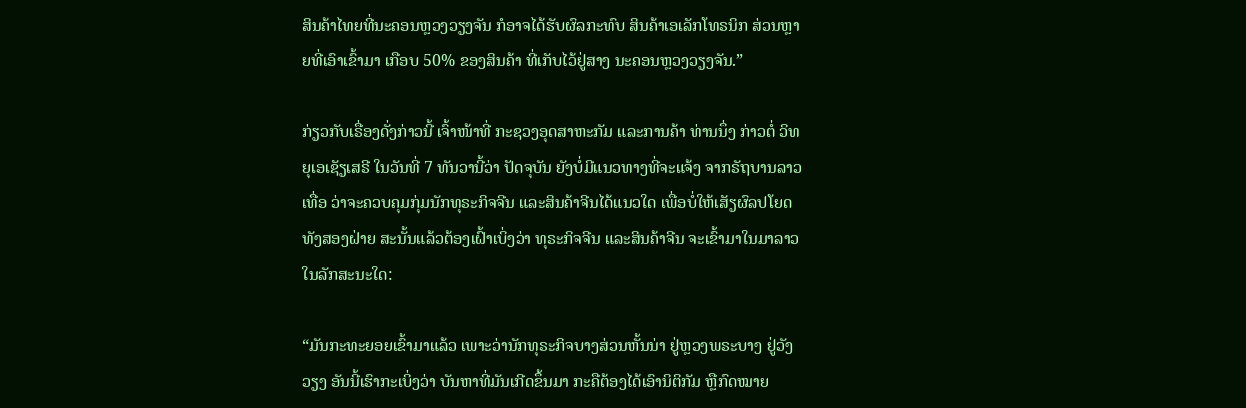ສິນຄ້າໄທຍທີ່ນະຄອນຫຼວງວຽງຈັນ ກໍອາຈໄດ້ຮັບຜົລກະທົບ ສິນຄ້າເອເລັກໂທຣນິກ ສ່ວນຫຼາຍທີ່ເອົາເຂົ້າມາ ເກືອບ 50% ຂອງສິນຄ້າ ທີ່ເກັບໄວ້ຢູ່ສາງ ນະຄອນຫຼວງວຽງຈັນ.”

ກ່ຽວກັບເຣື່ອງດັ່ງກ່າວນີ້ ເຈົ້າໜ້າທີ່ ກະຊວງອຸດສາຫະກັມ ແລະການຄ້າ ທ່ານນຶ່ງ ກ່າວຕໍ່ ວິທຍຸເອເຊັຽເສຣີ ໃນວັນທີ່ 7 ທັນວານີ້ວ່າ ປັດຈຸບັນ ຍັງບໍ່ມີແນວທາງທີ່ຈະແຈ້ງ ຈາກຣັຖບານລາວເທື່ອ ວ່າຈະຄວບຄຸມກຸ່ມນັກທຸຣະກິຈຈີນ ແລະສິນຄ້າຈີນໄດ້ແນວໃດ ເພື່ອບໍ່ໃຫ້ເສັຽຜົລປໂຍດ ທັງສອງຝ່າຍ ສະນັ້ນແລ້ວຕ້ອງເຝົ້າເບິ່ງວ່າ ທຸຣະກິຈຈີນ ແລະສິນຄ້າຈີນ ຈະເຂົ້າມາໃນມາລາວໃນລັກສະນະໃດ:

“ມັນກະທະຍອຍເຂົ້າມາແລ້ວ ເພາະວ່ານັກທຸຣະກິຈບາງສ່ວນຫັ້ນນ່າ ຢູ່ຫຼວງພຣະບາງ ຢູ່ວັງວຽງ ອັນນີ້ເຮົາກະເບິ່ງວ່າ ບັນຫາທີ່ມັນເກີດຂຶ້ນມາ ກະຄືຕ້ອງໄດ້ເອົານິຕິກັມ ຫຼືກົດໝາຍ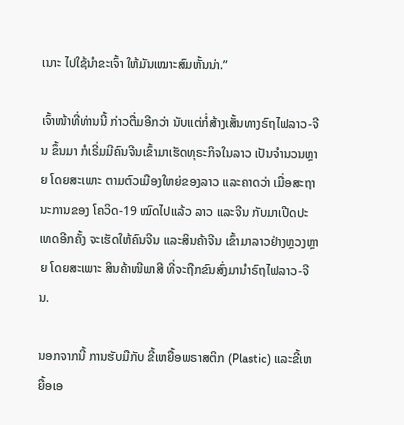ເນາະ ໄປໃຊ້ນໍາຂະເຈົ້າ ໃຫ້ມັນເໝາະສົມຫັ້ນນ່າ.”

ເຈົ້າໜ້າທີ່ທ່ານນີ້ ກ່າວຕື່ມອີກວ່າ ນັບແຕ່ກໍ່ສ້າງເສັ້ນທາງຣົຖໄຟລາວ-ຈີນ ຂຶ້ນມາ ກໍເຣີ່ມມີຄົນຈີນເຂົ້າມາເຮັດທຸຣະກິຈໃນລາວ ເປັນຈໍານວນຫຼາຍ ໂດຍສະເພາະ ຕາມຕົວເມືອງໃຫຍ່ຂອງລາວ ແລະຄາດວ່າ ເມື່ອສະຖານະການຂອງ ໂຄວິດ-19 ໝົດໄປແລ້ວ ລາວ ແລະຈີນ ກັບມາເປີດປະເທດອີກຄັ້ງ ຈະເຮັດໃຫ້ຄົນຈີນ ແລະສິນຄ້າຈີນ ເຂົ້າມາລາວຢ່າງຫຼວງຫຼາຍ ໂດຍສະເພາະ ສິນຄ້າໜີພາສີ ທີ່ຈະຖືກຂົນສົ່ງມານໍາຣົຖໄຟລາວ-ຈີນ.

ນອກຈາກນີ້ ການຮັບມືກັບ ຂີ້ເຫຍື້ອພຣາສຕິກ (Plastic) ແລະຂີ້ເຫຍື້ອເອ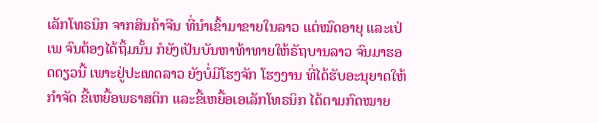ເລັກໂທຣນິກ ຈາກສິນຄ້າຈີນ ທີ່ນໍາເຂົ້າມາຂາຍໃນລາວ ແຕ່ໝົດອາຍຸ ແລະເປ່ເພ ຈົນຕ້ອງໄດ້ຖິ້ມນັ້ນ ກໍຍັງເປັນບັນຫາທ້າທາຍໃຫ້ຣັຖບານລາວ ຈົນມາຮອດດຽວນີ້ ເພາະຢູ່ປະເທດລາວ ຍັງບໍ່ມີໂຮງຈັກ ໂຮງງານ ທີ່ໄດ້ຮັບອະນຸຍາດໃຫ້ກໍາຈັດ ຂີ້ເຫຍື້ອພຣາສຕິກ ແລະຂີ້ເຫຍື້ອເອເລັກໂທຣນິກ ໄດ້ຕາມກົດໝາຍ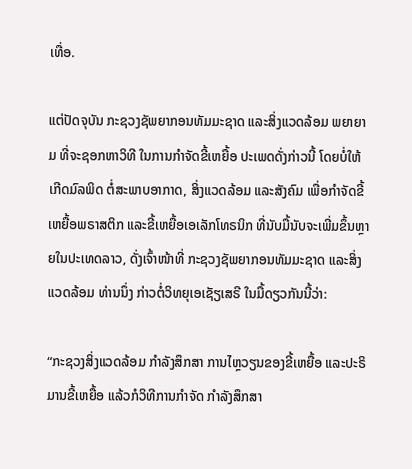ເທື່ອ.

ແຕ່ປັດຈຸບັນ ກະຊວງຊັພຍາກອນທັມມະຊາດ ແລະສິ່ງແວດລ້ອມ ພຍາຍາມ ທີ່ຈະຊອກຫາວິທີ ໃນການກໍາຈັດຂີ້ເຫຍື້ອ ປະເພດດັ່ງກ່າວນີ້ ໂດຍບໍ່ໃຫ້ເກີດມົລພິດ ຕໍ່ສະພາບອາກາດ, ສິ່ງແວດລ້ອມ ແລະສັງຄົມ ເພື່ອກໍາຈັດຂີ້ເຫຍື້ອພຣາສຕິກ ແລະຂີ້ເຫຍື້ອເອເລັກໂທຣນິກ ທີ່ນັບມື້ນັບຈະເພີ່ມຂຶ້ນຫຼາຍໃນປະເທດລາວ, ດັ່ງເຈົ້າໜ້າທີ່ ກະຊວງຊັພຍາກອນທັມມະຊາດ ແລະສິ່ງແວດລ້ອມ ທ່ານນຶ່ງ ກ່າວຕໍ່ວິທຍຸເອເຊັຽເສຣີ ໃນມື້ດຽວກັນນີ້ວ່າ:

“ກະຊວງສິ່ງແວດລ້ອມ ກໍາລັງສຶກສາ ການໄຫຼວຽນຂອງຂີ້ເຫຍື້ອ ແລະປະຣິມານຂີ້ເຫຍື້ອ ແລ້ວກໍວິທີການກໍາຈັດ ກໍາລັງສຶກສາ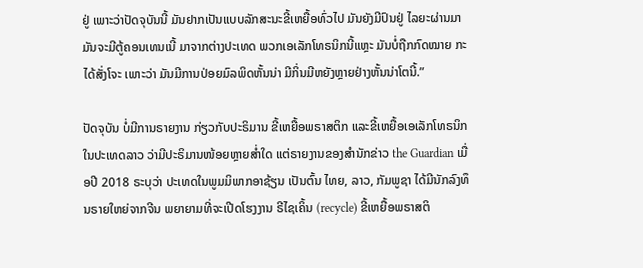ຢູ່ ເພາະວ່າປັດຈຸບັນນີ້ ມັນຢາກເປັນແບບລັກສະນະຂີ້ເຫຍື້ອທົ່ວໄປ ມັນຍັງມີປົນຢູ່ ໄລຍະຜ່ານມາ ມັນຈະມີຕູ້ຄອນເທນເນີ້ ມາຈາກຕ່າງປະເທດ ພວກເອເລັກໂທຣນິກນີ້ແຫຼະ ມັນບໍ່ຖືກກົດໝາຍ ກະໄດ້ສັ່ງໂຈະ ເພາະວ່າ ມັນມີການປ່ອຍມົລພິດຫັ້ນນ່າ ມີກິ່ນມີຫຍັງຫຼາຍຢ່າງຫັ້ນນ່າໂຕນີ້.”

ປັດຈຸບັນ ບໍ່ມີການຣາຍງານ ກ່ຽວກັບປະຣິມານ ຂີ້ເຫຍື້ອພຣາສຕິກ ແລະຂີ້ເຫຍື້ອເອເລັກໂທຣນິກ ໃນປະເທດລາວ ວ່າມີປະຣິມານໜ້ອຍຫຼາຍສໍ່າໃດ ແຕ່ຣາຍງານຂອງສໍານັກຂ່າວ the Guardian ເມື່ອປີ 2018 ຣະບຸວ່າ ປະເທດໃນພູມມິພາກອາຊ້ຽນ ເປັນຕົ້ນ ໄທຍ, ລາວ, ກັມພູຊາ ໄດ້ມີນັກລົງທຶນຣາຍໃຫຍ່ຈາກຈີນ ພຍາຍາມທີ່ຈະເປີດໂຮງງານ ຣີໄຊເຄິ້ນ (recycle) ຂີ້ເຫຍື້ອພຣາສຕິ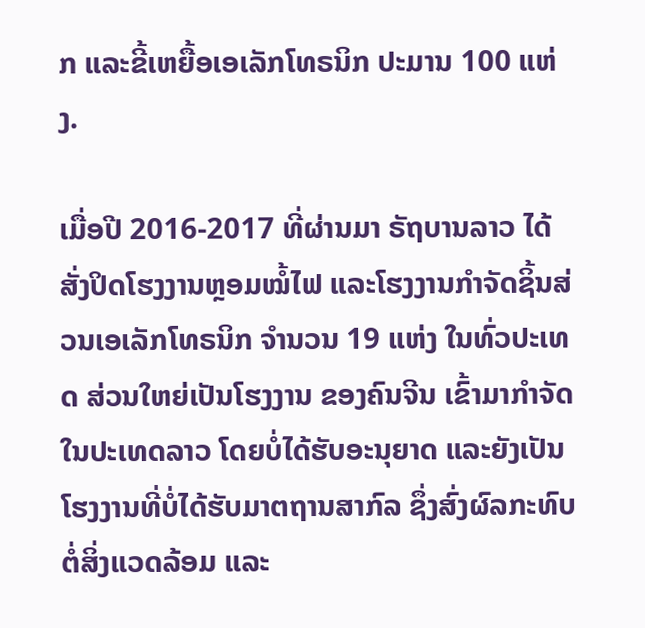ກ ແລະຂີ້ເຫຍື້ອເອເລັກໂທຣນິກ ປະມານ 100 ແຫ່ງ.

ເມື່ອປີ 2016-2017 ທີ່ຜ່ານມາ ຣັຖບານລາວ ໄດ້ສັ່ງປິດໂຮງງານຫຼອມໝໍ້ໄຟ ແລະໂຮງງານກໍາຈັດຊິ້ນສ່ວນເອເລັກໂທຣນິກ ຈໍານວນ 19 ແຫ່ງ ໃນທົ່ວປະເທດ ສ່ວນໃຫຍ່ເປັນໂຮງງານ ຂອງຄົນຈີນ ເຂົ້າມາກໍາຈັດໃນປະເທດລາວ ໂດຍບໍ່ໄດ້ຮັບອະນຸຍາດ ແລະຍັງເປັນໂຮງງານທີ່ບໍ່ໄດ້ຮັບມາຕຖານສາກົລ ຊຶ່ງສົ່ງຜົລກະທົບຕໍ່ສິ່ງແວດລ້ອມ ແລະ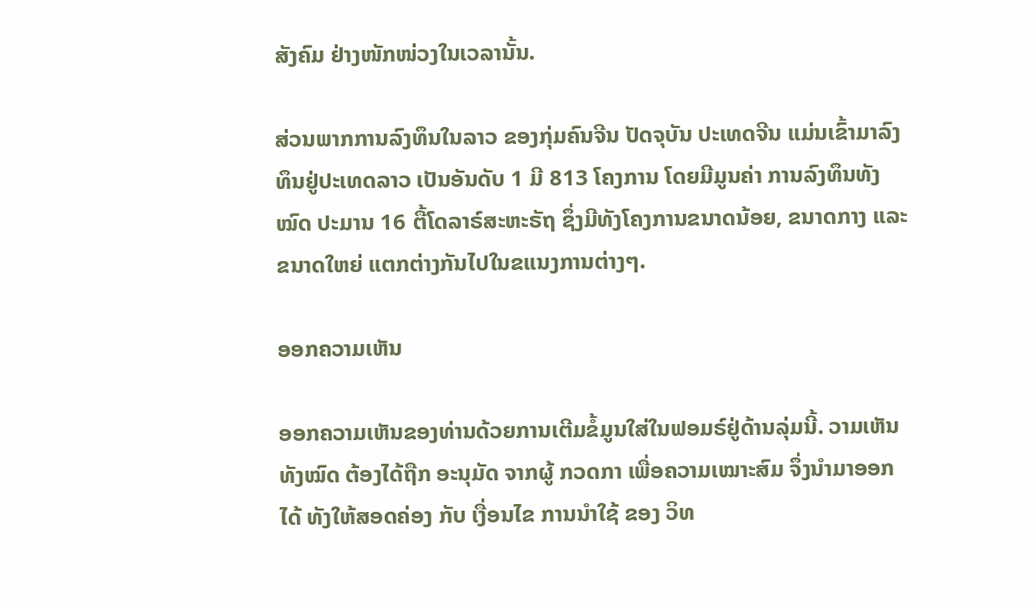ສັງຄົມ ຢ່າງໜັກໜ່ວງໃນເວລານັ້ນ.

ສ່ວນພາກການລົງທຶນໃນລາວ ຂອງກຸ່ມຄົນຈີນ ປັດຈຸບັນ ປະເທດຈີນ ແມ່ນເຂົ້າມາລົງທຶນຢູ່ປະເທດລາວ ເປັນອັນດັບ 1 ມີ 813 ໂຄງການ ໂດຍມີມູນຄ່າ ການລົງທຶນທັງໝົດ ປະມານ 16 ຕື້ໂດລາຣ໌ສະຫະຣັຖ ຊຶ່ງມີທັງໂຄງການຂນາດນ້ອຍ, ຂນາດກາງ ແລະຂນາດໃຫຍ່ ແຕກຕ່າງກັນໄປໃນຂແນງການຕ່າງໆ.

ອອກຄວາມເຫັນ

ອອກຄວາມເຫັນຂອງທ່ານດ້ວຍການເຕີມຂໍ້ມູນໃສ່ໃນຟອມຣ໌ຢູ່ດ້ານລຸ່ມນີ້. ວາມເຫັນທັງໝົດ ຕ້ອງໄດ້ຖືກ ອະນຸມັດ ຈາກຜູ້ ກວດກາ ເພື່ອຄວາມເໝາະສົມ ຈຶ່ງນໍາມາອອກໄດ້ ທັງໃຫ້ສອດຄ່ອງ ກັບ ເງື່ອນໄຂ ການນຳໃຊ້ ຂອງ ວິທ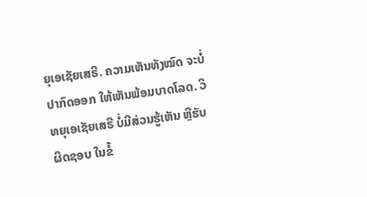ຍຸເອເຊັຍເສຣີ. ຄວາມເຫັນທັງໝົດ ຈະບໍ່ປາກົດອອກ ໃຫ້ເຫັນພ້ອມບາດໂລດ. ວິທຍຸເອເຊັຍເສຣີ ບໍ່ມີສ່ວນຮູ້ເຫັນ ຫຼືຮັບຜິດຊອບ ໃນຂໍ້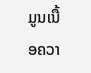ມູນເນື້ອຄວາ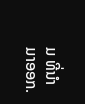ມ ທີ່ນໍາມາອອກ.